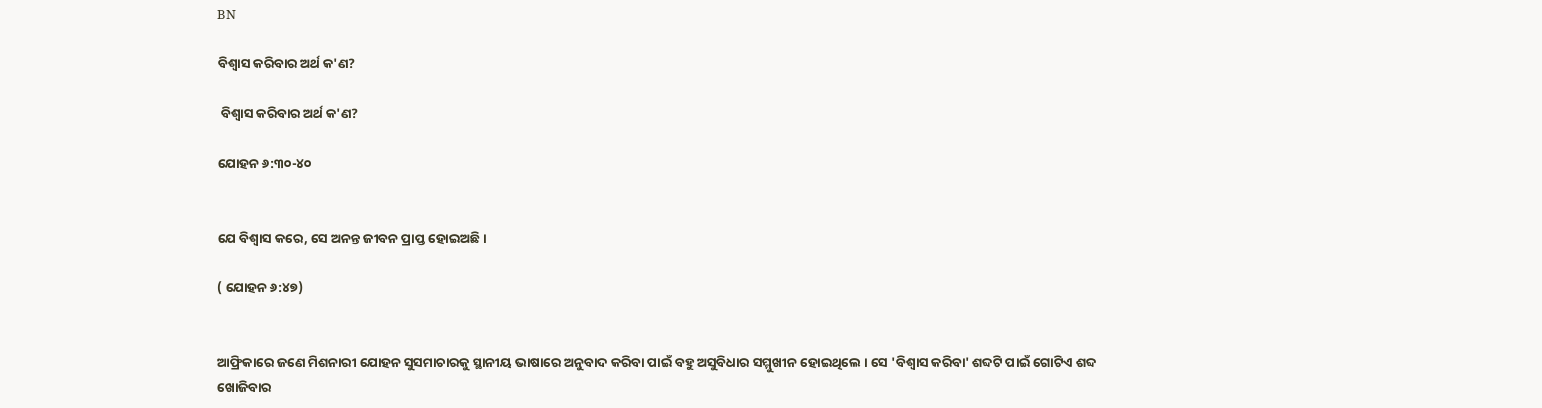BN

ବିଶ୍ଵାସ କରିବାର ଅର୍ଥ କ'ଣ?

 ବିଶ୍ଵାସ କରିବାର ଅର୍ଥ କ'ଣ?

ଯୋହନ ୬:୩୦-୪୦


ଯେ ବିଶ୍ଵାସ କରେ, ସେ ଅନନ୍ତ ଜୀବନ ପ୍ରାପ୍ତ ହୋଇଅଛି ।

( ଯୋହନ ୬:୪୭)


ଆଫ୍ରିକାରେ ଜଣେ ମିଶନାରୀ ଯୋହନ ସୁସମାଚାରକୁ ସ୍ଥାନୀୟ ଭାଷାରେ ଅନୁବାଦ କରିବା ପାଇଁ ବହୁ ଅସୁବିଧାର ସମ୍ମୁଖୀନ ହୋଇଥିଲେ । ସେ 'ବିଶ୍ଵାସ କରିବା' ଶବ୍ଦଟି ପାଇଁ ଗୋଟିଏ ଶବ୍ଦ ଖୋଜିବାର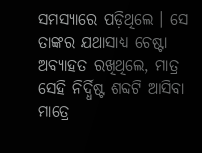ସମସ୍ୟାରେ ପଡ଼ିଥିଲେ । ସେ ତାଙ୍କର ଯଥାସାଧ୍ୟ ଚେଷ୍ଟା ଅବ୍ୟାହତ ରଖିଥିଲେ, ମାତ୍ର ସେହି ନିର୍ଦ୍ଧିଷ୍ଟ ଶବ୍ଦଟି ଆସିବା ମାତ୍ରେ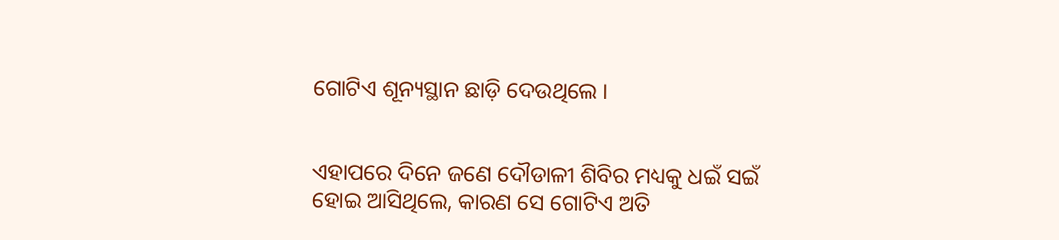ଗୋଟିଏ ଶୂନ୍ୟସ୍ଥାନ ଛାଡ଼ି ଦେଉଥିଲେ ।


ଏହାପରେ ଦିନେ ଜଣେ ଦୌଡାଳୀ ଶିବିର ମଧ୍ୟକୁ ଧଇଁ ସଇଁ ହୋଇ ଆସିଥିଲେ, କାରଣ ସେ ଗୋଟିଏ ଅତି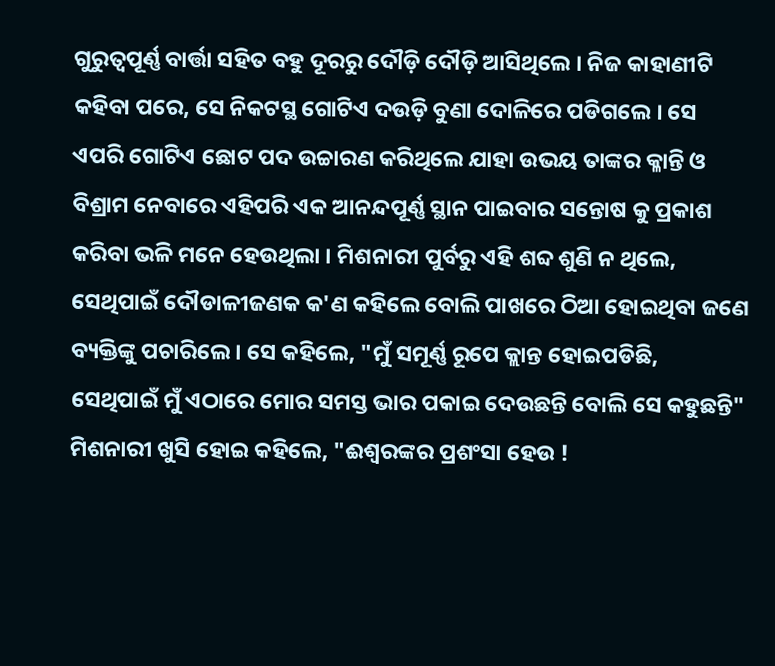ଗୁରୁତ୍ବପୂର୍ଣ୍ଣ ବାର୍ତ୍ତା ସହିତ ବହୁ ଦୂରରୁ ଦୌଡ଼ି ଦୌଡ଼ି ଆସିଥିଲେ । ନିଜ କାହାଣୀଟି କହିବା ପରେ, ସେ ନିକଟସ୍ଥ ଗୋଟିଏ ଦଉଡ଼ି ବୁଣା ଦୋଳିରେ ପଡିଗଲେ । ସେ ଏପରି ଗୋଟିଏ ଛୋଟ ପଦ ଉଚ୍ଚାରଣ କରିଥିଲେ ଯାହା ଉଭୟ ତାଙ୍କର କ୍ଳାନ୍ତି ଓ ବିଶ୍ରାମ ନେବାରେ ଏହିପରି ଏକ ଆନନ୍ଦପୂର୍ଣ୍ଣ ସ୍ଥାନ ପାଇବାର ସନ୍ତୋଷ କୁ ପ୍ରକାଶ କରିବା ଭଳି ମନେ ହେଉଥିଲା । ମିଶନାରୀ ପୁର୍ବରୁ ଏହି ଶବ୍ଦ ଶୁଣି ନ ଥିଲେ, ସେଥିପାଇଁ ଦୌଡାଳୀଜଣକ କ'ଣ କହିଲେ ବୋଲି ପାଖରେ ଠିଆ ହୋଇଥିବା ଜଣେ ବ୍ୟକ୍ତିଙ୍କୁ ପଚାରିଲେ । ସେ କହିଲେ, "ମୁଁ ସମୂର୍ଣ୍ଣ ରୂପେ କ୍ଲାନ୍ତ ହୋଇପଡିଛି, ସେଥିପାଇଁ ମୁଁ ଏଠାରେ ମୋର ସମସ୍ତ ଭାର ପକାଇ ଦେଉଛନ୍ତି ବୋଲି ସେ କହୁଛନ୍ତି" ମିଶନାରୀ ଖୁସି ହୋଇ କହିଲେ, "ଈଶ୍ୱରଙ୍କର ପ୍ରଶଂସା ହେଉ !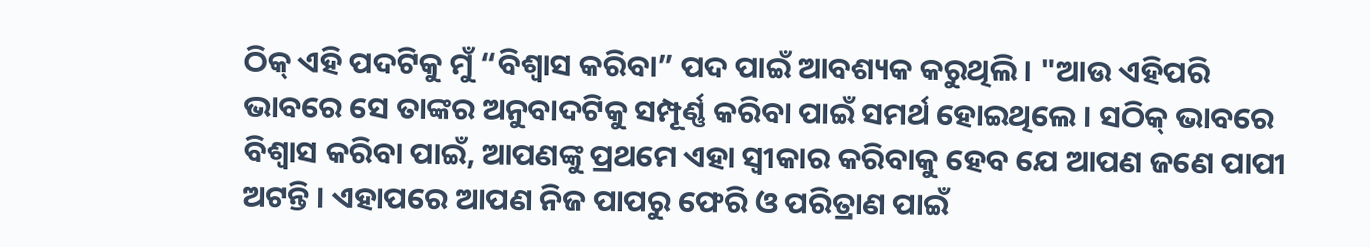ଠିକ୍ ଏହି ପଦଟିକୁ ମୁଁ “ବିଶ୍ୱାସ କରିବା” ପଦ ପାଇଁ ଆବଶ୍ୟକ କରୁଥିଲି । "ଆଉ ଏହିପରି ଭାବରେ ସେ ତାଙ୍କର ଅନୁବାଦଟିକୁ ସମ୍ପୂର୍ଣ୍ଣ କରିବା ପାଇଁ ସମର୍ଥ ହୋଇଥିଲେ । ସଠିକ୍ ଭାବରେ ବିଶ୍ଵାସ କରିବା ପାଇଁ, ଆପଣଙ୍କୁ ପ୍ରଥମେ ଏହା ସ୍ଵୀକାର କରିବାକୁ ହେବ ଯେ ଆପଣ ଜଣେ ପାପୀ ଅଟନ୍ତି । ଏହାପରେ ଆପଣ ନିଜ ପାପରୁ ଫେରି ଓ ପରିତ୍ରାଣ ପାଇଁ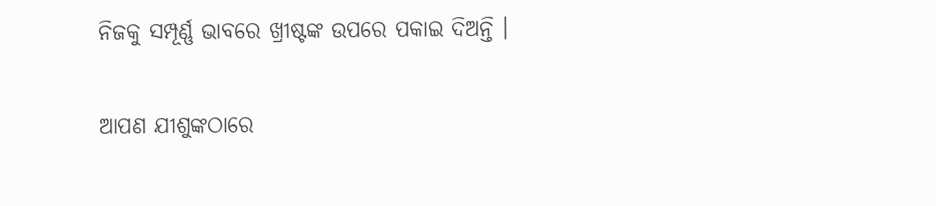ନିଜକୁ ସମ୍ପୂର୍ଣ୍ଣ ଭାବରେ ଖ୍ରୀଷ୍ଟଙ୍କ ଉପରେ ପକାଇ ଦିଅନ୍ତି ।


ଆପଣ ଯୀଶୁଙ୍କଠାରେ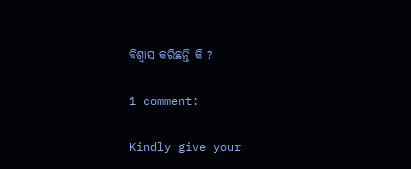ବିଶ୍ଵାସ କରିଛନ୍ତି କି ?

1 comment:

Kindly give your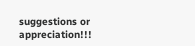suggestions or appreciation!!!